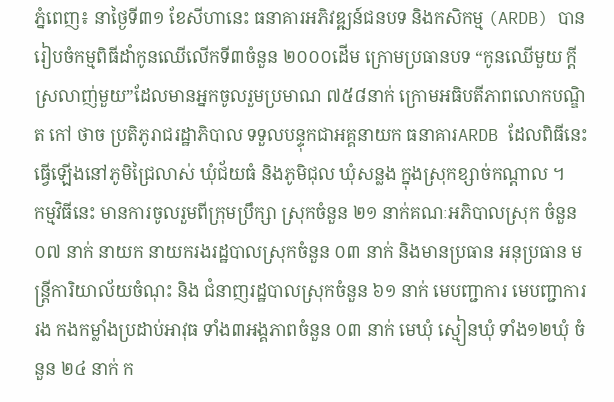ភ្នំពេញ៖ នាថ្ងៃទី៣១ ខែសីហានេះ ធនាគារអភិវឌ្ឍន៍ជនបទ និងកសិកម្ម (ARDB) បានរៀបចំកម្មពិធីដាំកូនឈើលើកទី៣ចំនួន ២០០០ដើម ក្រោមប្រធានបទ “កូនឈើមួយ ក្តីស្រលាញ់មួយ”ដែលមានអ្នកចូលរួមប្រមាណ ៧៥៨នាក់ ក្រោមអធិបតីភាពលោកបណ្ឌិត កៅ ថាច ប្រតិភូរាជរដ្ឋាភិបាល ទទួលបន្ទុកជាអគ្គនាយក ធនាគារARDB ដែលពិធីនេះធ្វេីឡេីងនៅភូមិជ្រៃលាស់ ឃុំជ័យធំ និងភូមិជុល ឃុំសន្លង ក្នុងស្រុកខ្សាច់កណ្តាល ។
កម្មវិធីនេះ មានការចូលរួមពីក្រុមប្រឹក្សា ស្រុកចំនួន ២១ នាក់គណៈអភិបាលស្រុក ចំនួន ០៧ នាក់ នាយក នាយករងរដ្ឋបាលស្រុកចំនួន ០៣ នាក់ និងមានប្រធាន អនុប្រធាន មន្ត្រីការិយាល័យចំណុះ និង ជំនាញរដ្ឋបាលស្រុកចំនួន ៦១ នាក់ មេបញ្ជាការ មេបញ្ជាការរង កងកម្លាំងប្រដាប់អាវុធ ទាំង៣អង្គភាពចំនួន ០៣ នាក់ មេឃុំ ស្មៀនឃុំ ទាំង១២ឃុំ ចំនួន ២៤ នាក់ ក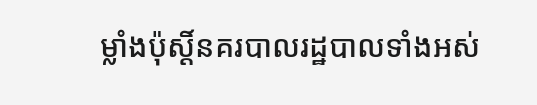ម្លាំងប៉ុស្តិ៍នគរបាលរដ្ឋបាលទាំងអស់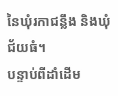នៃឃុំរកាជន្លឹង និងឃុំជ័យធំ។
បន្ទាប់ពីដាំដើម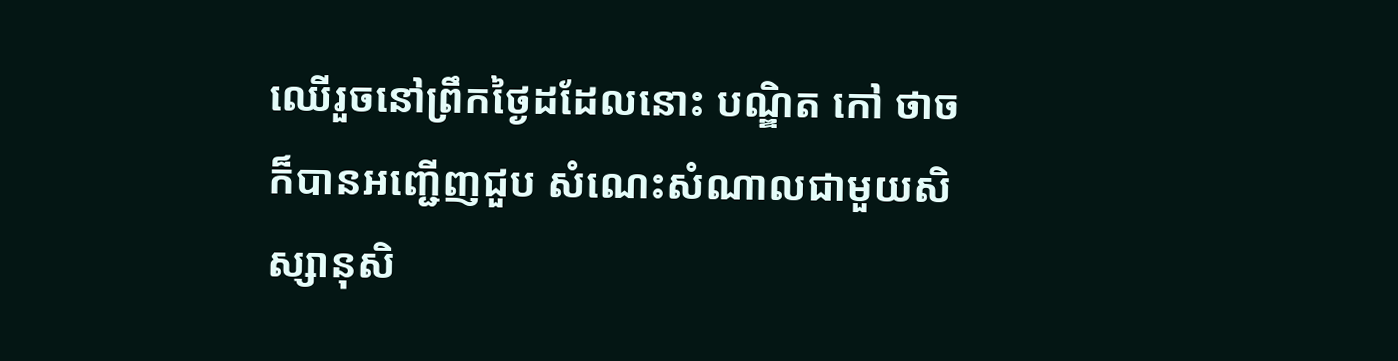ឈើរួចនៅព្រឹកថ្ងៃដដែលនោះ បណ្ឌិត កៅ ថាច ក៏បានអញ្ជើញជួប សំណេះសំណាលជាមួយសិស្សានុសិ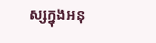ស្សក្នុងអនុ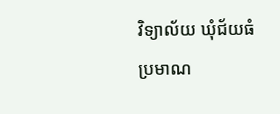វិទ្យាល័យ ឃុំជ័យធំ ប្រមាណ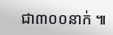ជា៣០០នាក់ ៕